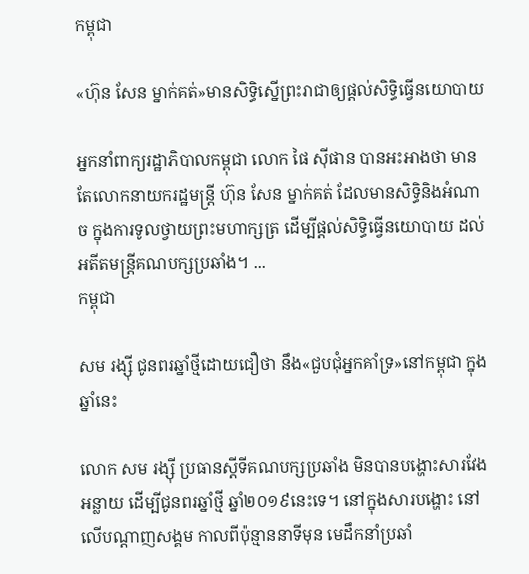កម្ពុជា

«ហ៊ុន សែន ម្នាក់គត់»មានសិទ្ធិស្នើព្រះរាជាឲ្យផ្ដល់សិទ្ធិធ្វើនយោបាយ

អ្នកនាំពាក្យរដ្ឋាភិបាលកម្ពុជា លោក ផៃ ស៊ីផាន បានអះអាងថា មានតែលោកនាយករដ្ឋមន្ត្រី ហ៊ុន សែន ម្នាក់គត់ ដែលមានសិទ្ធិនិងអំណាច ក្នុងការទូលថ្វាយព្រះមហាក្សត្រ ដើម្បីផ្តល់សិទ្ធិធ្វើនយោបាយ ដល់អតីតមន្ត្រីគណបក្សប្រឆាំង។ ...
កម្ពុជា

សម រង្ស៊ី ជូនពរឆ្នាំថ្មីដោយជឿថា នឹង«ជួបជុំអ្នកគាំទ្រ»នៅកម្ពុជា ក្នុងឆ្នាំនេះ

លោក សម រង្ស៊ី ប្រធានស្ដីទីគណបក្សប្រឆាំង មិនបានបង្ហោះសារវែងអន្លាយ ដើម្បីជូនពរឆ្នាំថ្មី ឆ្នាំ២០១៩នេះទេ។ នៅក្នុងសារបង្ហោះ នៅលើបណ្ដាញសង្គម កាលពីប៉ុន្មាននាទីមុន មេដឹកនាំប្រឆាំ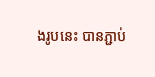ងរូបនេះ បានភ្ជាប់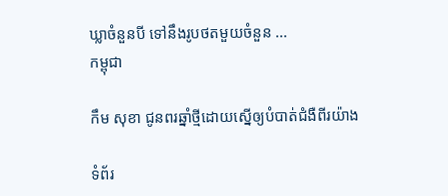ឃ្លាចំនួនបី ទៅនឹងរូបថតមួយចំនួន ...
កម្ពុជា

កឹម សុខា ជូនពរឆ្នាំថ្មីដោយស្នើឲ្យបំបាត់ជំងឺពីរយ៉ាង

ទំព័រ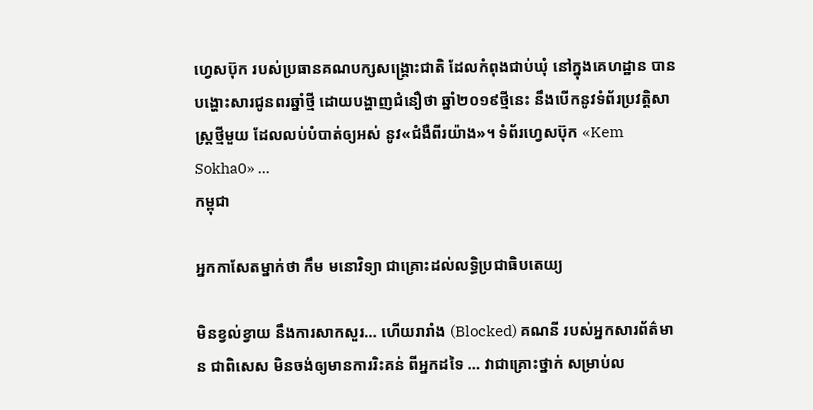ហ្វេសប៊ុក របស់ប្រធានគណបក្សសង្គ្រោះជាតិ ដែលកំពុងជាប់ឃុំ នៅក្នុងគេហដ្ឋាន បានបង្ហោះសារជូនពរឆ្នាំថ្មី ដោយបង្ហាញជំនឿថា ឆ្នាំ២០១៩ថ្មីនេះ នឹងបើកនូវទំព័រប្រវត្តិសាស្ត្រថ្មីមួយ ដែលលប់បំបាត់ឲ្យអស់ នូវ«ជំងឺពីរយ៉ាង»។ ទំព័រហ្វេសប៊ុក «Kem Sokha0» ...
កម្ពុជា

អ្នកកាសែតម្នាក់ថា កឹម មនោវិទ្យា ជាគ្រោះដល់លទ្ធិប្រជាធិបតេយ្យ

មិនខ្វល់ខ្វាយ នឹងការសាកសួរ… ហើយរារាំង (Blocked) គណនី របស់អ្នកសារព័ត៌មាន ជាពិសេស មិនចង់ឲ្យមានការរិះគន់ ពីអ្នកដទៃ … វាជាគ្រោះថ្នាក់ សម្រាប់ល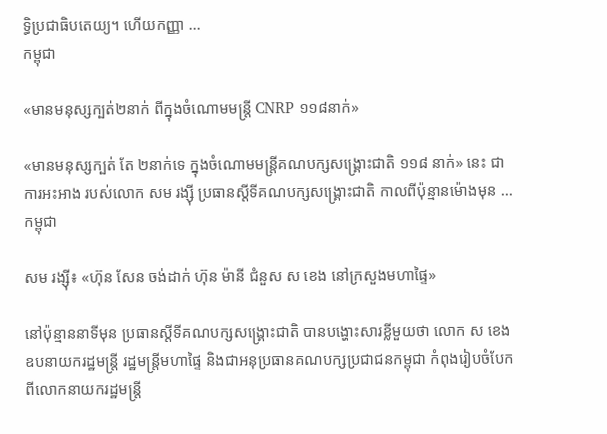ទ្ធិប្រជាធិបតេយ្យ។ ហើយកញ្ញា ...
កម្ពុជា

«មានមនុស្សក្បត់២នាក់ ពីក្នុងចំណោមមន្ត្រី CNRP ១១៨នាក់»

«មានមនុស្សក្បត់ តែ ២នាក់ទេ ក្នុងចំណោមមន្ត្រីគណបក្សសង្គ្រោះជាតិ ១១៨ នាក់» នេះ ជាការអះអាង របស់លោក សម រង្ស៊ី ប្រធានស្ដីទីគណបក្សសង្គ្រោះជាតិ កាលពីប៉ុន្មានម៉ោងមុន ...
កម្ពុជា

សម រង្ស៊ី៖ «ហ៊ុន សែន ចង់ដាក់ ហ៊ុន ម៉ានី ជំនួស ស ខេង នៅក្រសួងមហាផ្ទៃ»

នៅប៉ុន្មាននាទីមុន ប្រធានស្ដីទីគណបក្សសង្គ្រោះជាតិ បានបង្ហោះសារខ្លីមួយថា លោក ស ខេង ឧបនាយករដ្ឋមន្ត្រី រដ្ឋមន្ត្រីមហាផ្ទៃ និងជាអនុប្រធានគណបក្សប្រជាជនកម្ពុជា កំពុងរៀបចំបែក ពីលោកនាយករដ្ឋមន្ត្រី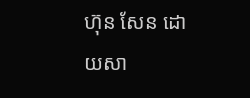ហ៊ុន សែន ដោយសា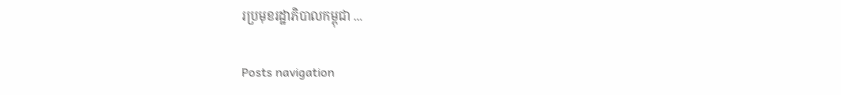រប្រមុខរដ្ឋាភិបាលកម្ពុជា ...

Posts navigation